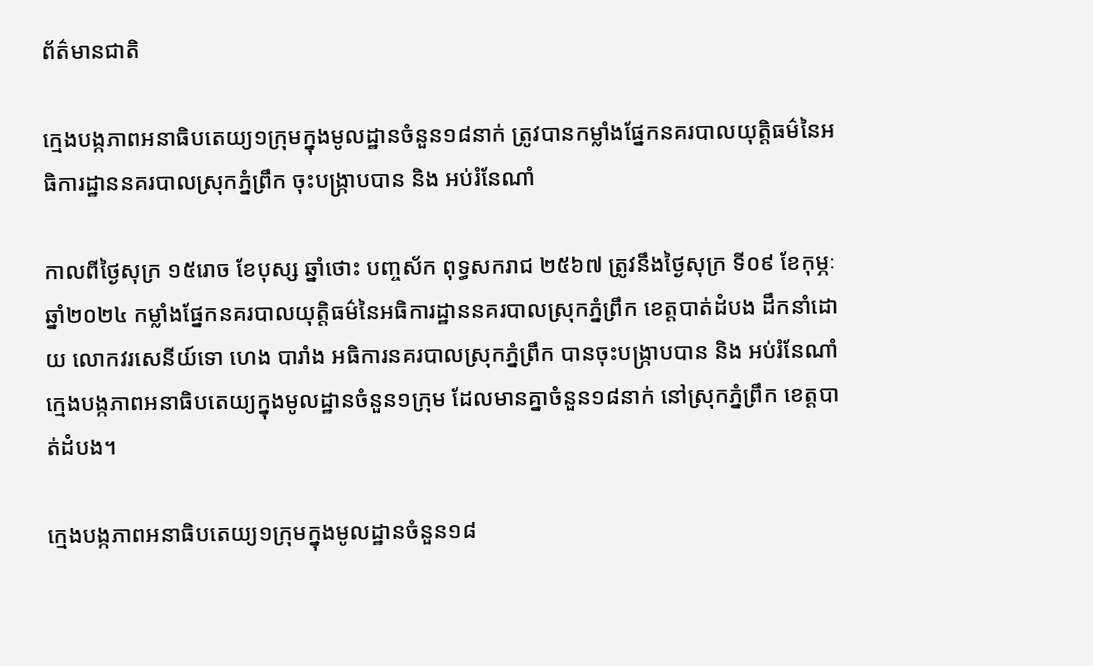ព័ត៌មានជាតិ

ក្មេងបង្កភាពអនាធិបតេយ្យ១ក្រុមក្នុងមូលដ្ឋានចំនួន១៨នាក់ ត្រូវបានកម្លាំងផ្នែកនគរបាលយុត្តិធម៌នៃអធិការដ្ឋាននគរបាលស្រុកភ្នំព្រឹក ចុះបង្រ្កាបបាន និង អប់រំនែណាំ

កាលពីថ្ងៃសុក្រ ១៥រោច ខែបុស្ស ឆ្នាំថោះ បញ្ចស័ក ពុទ្ធសករាជ ២៥៦៧ ត្រូវនឹងថ្ងៃសុក្រ ទី០៩ ខែកុម្ភៈ ឆ្នាំ២០២៤ កម្លាំងផ្នែកនគរបាលយុត្តិធម៌នៃអធិការដ្ឋាននគរបាលស្រុកភ្នំព្រឹក ខេត្តបាត់ដំបង ដឹកនាំដោយ លោកវរសេនីយ៍ទោ ហេង បារាំង អធិការនគរបាលស្រុកភ្នំព្រឹក បានចុះបង្រ្កាបបាន និង អប់រំនែណាំក្មេងបង្កភាពអនាធិបតេយ្យក្នុងមូលដ្ឋានចំនួន១ក្រុម ដែលមានគ្នាចំនួន១៨នាក់ នៅស្រុកភ្នំព្រឹក ខេត្តបាត់ដំបង។

ក្មេងបង្កភាពអនាធិបតេយ្យ១ក្រុមក្នុងមូលដ្ឋានចំនួន១៨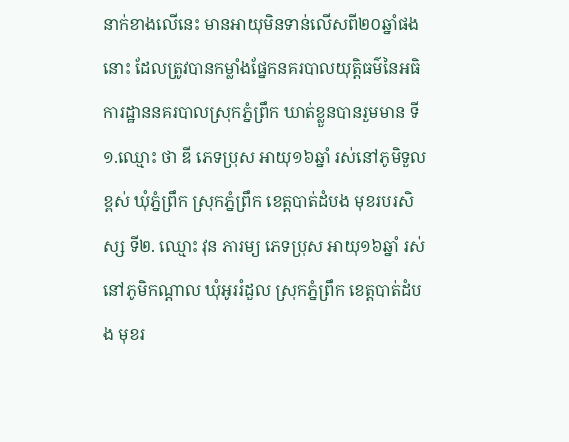នាក់ខាងលើនេះ មានអាយុមិនទាន់លើសពី២០ឆ្នាំផងនោះ ដែលត្រូវបានកម្លាំងផ្នែកនគរបាលយុត្តិធម៌នៃអធិការដ្ឋាននគរបាលស្រុកភ្នំព្រឹក ឃាត់ខ្លួនបានរួមមាន ទី១.ឈ្មោះ ថា ឌី ភេទប្រុស អាយុ១៦ឆ្នាំ រស់នៅភូមិទួលខ្ពស់ ឃុំភ្នំព្រឹក ស្រុកភ្នំព្រឹក ខេត្តបាត់ដំបង មុខរបរសិស្ស ទី២. ឈ្មោះ វុន ភារម្យ ភេទប្រុស អាយុ១៦ឆ្នាំ រស់នៅភូមិកណ្តាល ឃុំអូររំដួល ស្រុកភ្នំព្រឹក ខេត្តបាត់ដំបង មុខរ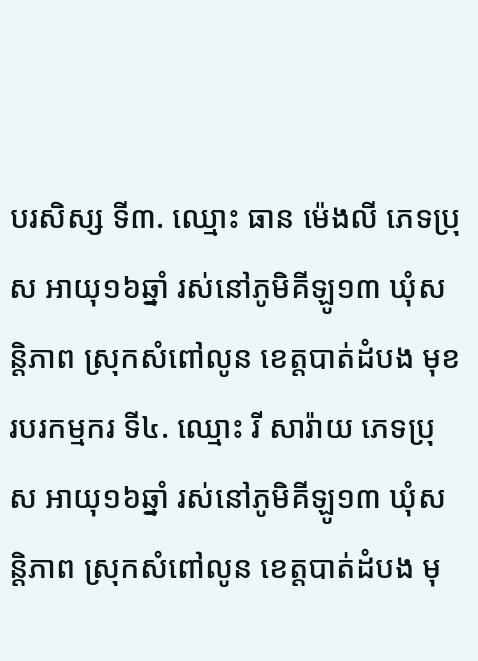បរសិស្ស ទី៣. ឈ្មោះ ធាន ម៉េងលី ភេទប្រុស អាយុ១៦ឆ្នាំ រស់នៅភូមិគីឡូ១៣ ឃុំសន្តិភាព ស្រុកសំពៅលូន ខេត្តបាត់ដំបង មុខរបរកម្មករ ទី៤. ឈ្មោះ រី សារ៉ាយ ភេទប្រុស អាយុ១៦ឆ្នាំ រស់នៅភូមិគីឡូ១៣ ឃុំសន្តិភាព ស្រុកសំពៅលូន ខេត្តបាត់ដំបង មុ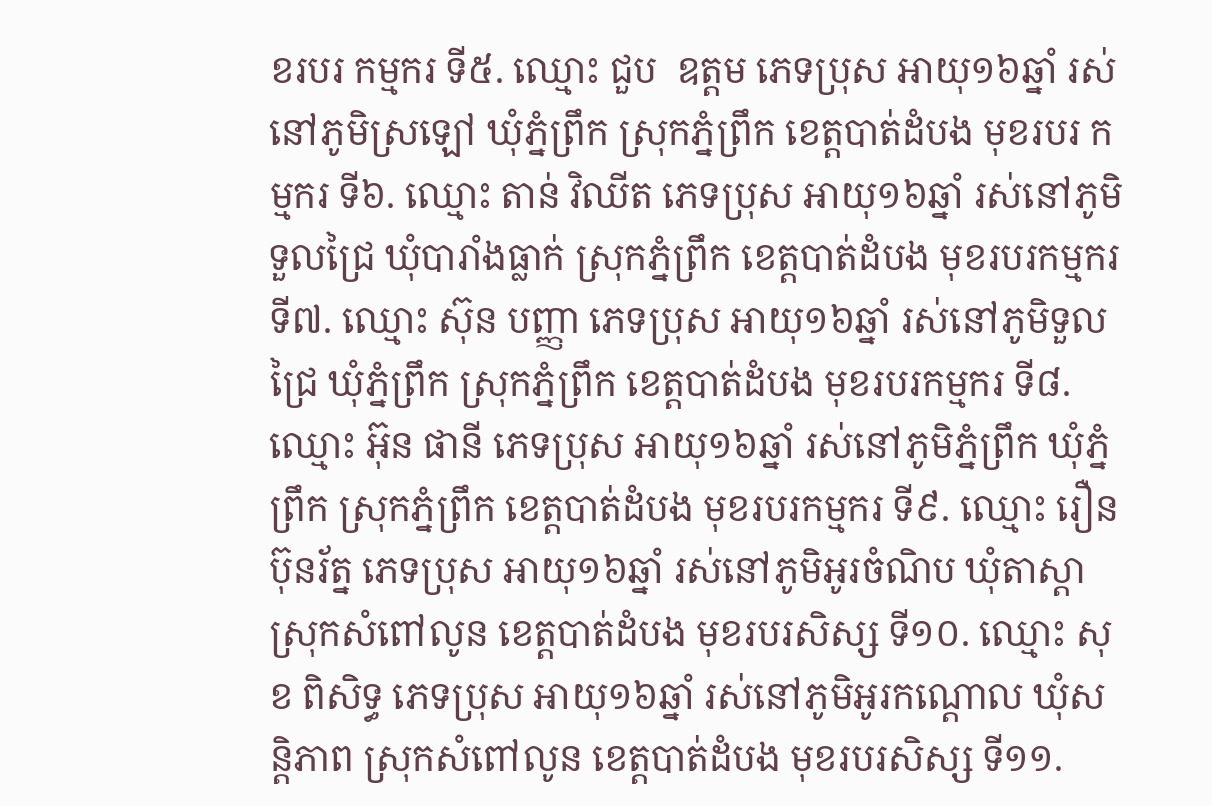ខរបរ កម្មករ ទី៥. ឈ្មោះ ជួប  ឧត្តម ភេទប្រុស អាយុ១៦ឆ្នាំ រស់នៅភូមិស្រឡៅ ឃុំភ្នំព្រឹក ស្រុកភ្នំព្រឹក ខេត្តបាត់ដំបង មុខរបរ កម្មករ ទី៦. ឈ្មោះ តាន់ វិឈីត ភេទប្រុស អាយុ១៦ឆ្នាំ រស់នៅភូមិទួលជ្រៃ ឃុំបារាំងធ្លាក់ ស្រុកភ្នំព្រឹក ខេត្តបាត់ដំបង មុខរបរកម្មករ ទី៧. ឈ្មោះ ស៊ុន បញ្ញា ភេទប្រុស អាយុ១៦ឆ្នាំ រស់នៅភូមិទួលជ្រៃ ឃុំភ្នំព្រឹក ស្រុកភ្នំព្រឹក ខេត្តបាត់ដំបង មុខរបរកម្មករ ទី៨.ឈ្មោះ អ៊ុន ផានី ភេទប្រុស អាយុ១៦ឆ្នាំ រស់នៅភូមិភ្នំព្រឹក ឃុំភ្នំព្រឹក ស្រុកភ្នំព្រឹក ខេត្តបាត់ដំបង មុខរបរកម្មករ ទី៩. ឈ្មោះ រឿន ប៊ុនរ័ត្ន ភេទប្រុស អាយុ១៦ឆ្នាំ រស់នៅភូមិអូរចំណិប ឃុំតាស្តា ស្រុកសំពៅលូន ខេត្តបាត់ដំបង មុខរបរសិស្ស ទី១០. ឈ្មោះ សុខ ពិសិទ្ធ ភេទប្រុស អាយុ១៦ឆ្នាំ រស់នៅភូមិអូរកណ្តោល ឃុំសន្តិភាព ស្រុកសំពៅលូន ខេត្តបាត់ដំបង មុខរបរសិស្ស ទី១១.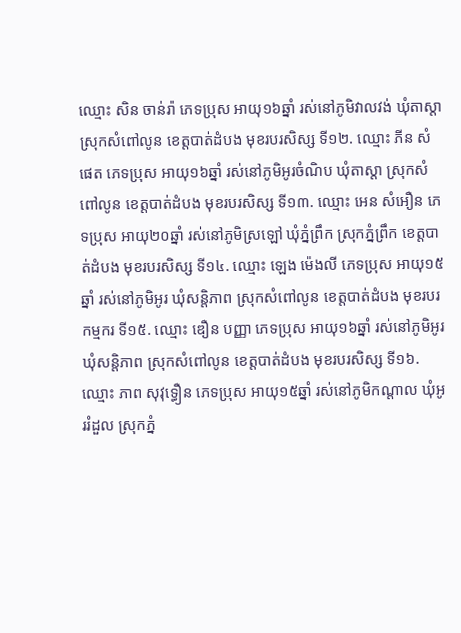ឈ្មោះ សិន ចាន់រ៉ា ភេទប្រុស អាយុ១៦ឆ្នាំ រស់នៅភូមិវាលវង់ ឃុំតាស្តា ស្រុកសំពៅលូន ខេត្តបាត់ដំបង មុខរបរសិស្ស ទី១២. ឈ្មោះ ភីន សំផេត ភេទប្រុស អាយុ១៦ឆ្នាំ រស់នៅភូមិអូរចំណិប ឃុំតាស្តា ស្រុកសំពៅលូន ខេត្តបាត់ដំបង មុខរបរសិស្ស ទី១៣. ឈ្មោះ អេន សំអឿន ភេទប្រុស អាយុ២០ឆ្នាំ រស់នៅភូមិស្រឡៅ ឃុំភ្នំព្រឹក ស្រុកភ្នំព្រឹក ខេត្តបាត់ដំបង មុខរបរសិស្ស ទី១៤. ឈ្មោះ ឡេង ម៉េងលី ភេទប្រុស អាយុ១៥ឆ្នាំ រស់នៅភូមិអូរ ឃុំសន្តិភាព ស្រុកសំពៅលូន ខេត្តបាត់ដំបង មុខរបរកម្មករ ទី១៥. ឈ្មោះ ឌឿន បញ្ញា ភេទប្រុស អាយុ១៦ឆ្នាំ រស់នៅភូមិអូរ ឃុំសន្តិភាព ស្រុកសំពៅលូន ខេត្តបាត់ដំបង មុខរបរសិស្ស ទី១៦. ឈ្មោះ ភាព សុវុទ្ធឿន ភេទប្រុស អាយុ១៥ឆ្នាំ រស់នៅភូមិកណ្តាល ឃុំអូររំដួល ស្រុកភ្នំ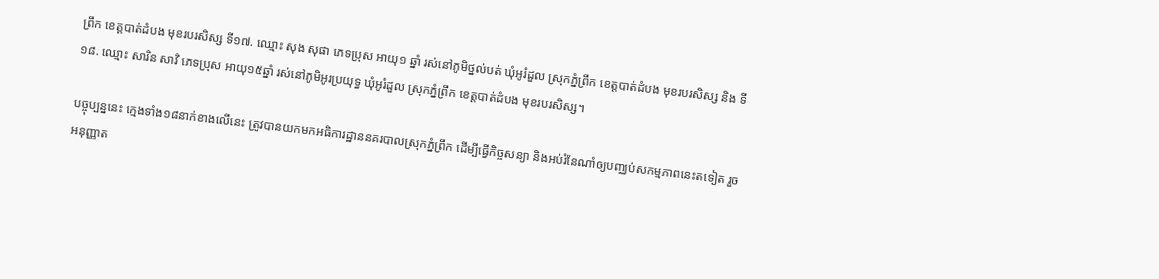ព្រឹក ខេត្តបាត់ដំបង មុខរបរសិស្ស ទី១៧. ឈ្មោះ សុង សុផា ភេទប្រុស អាយុ១ ឆ្នាំ រស់នៅភូមិថ្នល់បត់ ឃុំអូរំដួល ស្រុកភ្នំព្រឹក ខេត្តបាត់ដំបង មុខរបរសិស្ស និង ទី១៨. ឈ្មោះ សារិន សាវិ ភេទប្រុស អាយុ១៥ឆ្នាំ រស់នៅភូមិអូរប្រយុទ្ធ ឃុំអូរំដួល ស្រុកភ្នំព្រឹក ខេត្តបាត់ដំបង មុខរបរសិស្ស។

បច្ចុប្បន្ននេះ ក្មេងទាំង១៨នាក់ខាងលើនេះ ត្រូវបានយកមកអធិការដ្ឋាននគរបាលស្រុកភ្នំព្រឹក ដើម្បីធ្វើកិច្ចសន្យា និងអប់រំនែណាំឲ្យបញ្ឈប់សកម្មភាពនេះតទៀត រួចអនុញ្ញាត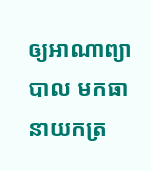ឲ្យអាណាព្យាបាល មកធានាយកត្រ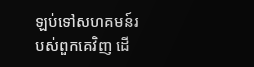ឡប់ទៅសហគមន៍របស់ពួកគេវិញ ដើ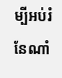ម្បីអប់រំនែណាំ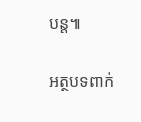បន្ត៕

អត្ថបទពាក់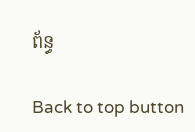ព័ន្ធ

Back to top button